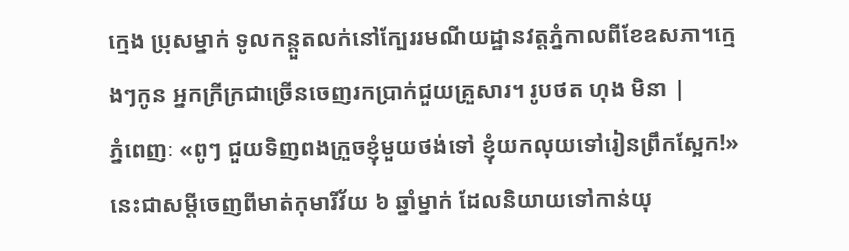ក្មេង ប្រុសម្នាក់ ទូលកន្តួតលក់នៅក្បែររមណីយដ្ឋានវត្តភ្នំកាលពីខែឧសភា។ក្មេងៗកូន អ្នកក្រីក្រជាច្រើនចេញរកប្រាក់ជួយគ្រួសារ។ រូបថត ហុង មិនា |
ភ្នំពេញៈ «ពូៗ ជួយទិញពងក្រួចខ្ញុំមួយថង់ទៅ ខ្ញុំយកលុយទៅរៀនព្រឹកស្អែក!» នេះជាសម្តីចេញពីមាត់កុមារីវ័យ ៦ ឆ្នាំម្នាក់ ដែលនិយាយទៅកាន់យុ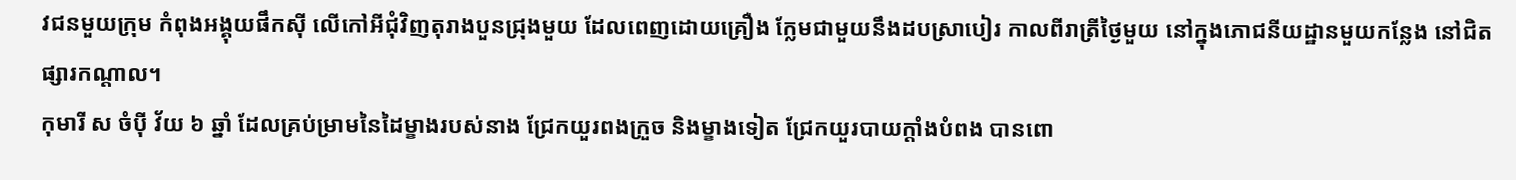វជនមួយក្រុម កំពុងអង្គុយផឹកស៊ី លើកៅអីជុំវិញតុរាងបួនជ្រុងមួយ ដែលពេញដោយគ្រឿង ក្លែមជាមួយនឹងដបស្រាបៀរ កាលពីរាត្រីថ្ងៃមួយ នៅក្នុងភោជនីយដ្ឋានមួយកន្លែង នៅជិតផ្សារកណ្តាល។
កុមារី ស ចំប៉ី វ័យ ៦ ឆ្នាំ ដែលគ្រប់ម្រាមនៃដៃម្ខាងរបស់នាង ជ្រែកយួរពងក្រួច និងម្ខាងទៀត ជ្រែកយួរបាយក្តាំងបំពង បានពោ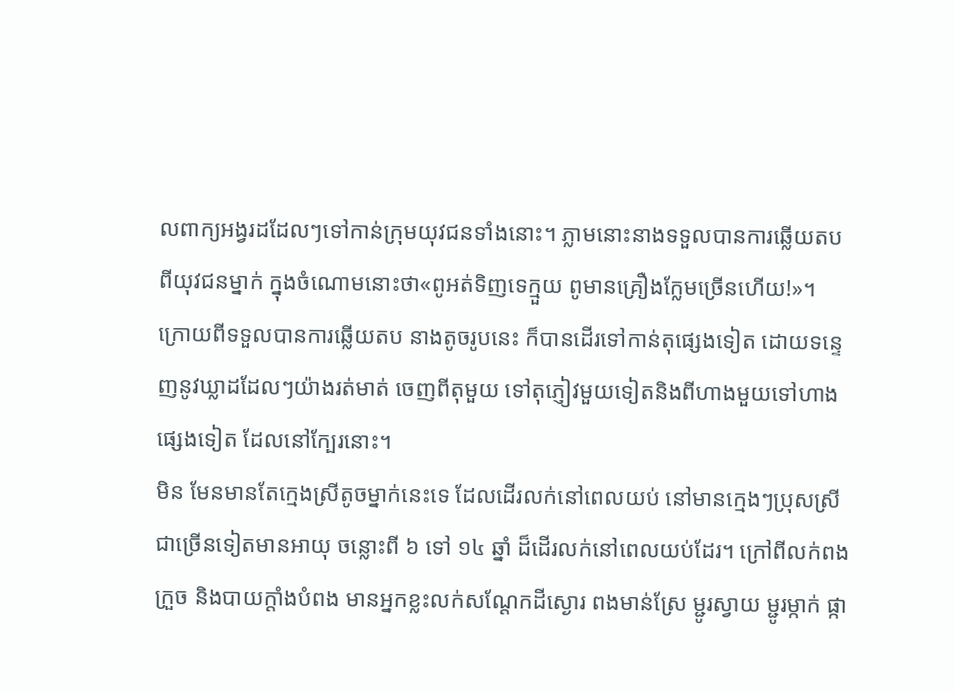លពាក្យអង្វរដដែលៗទៅកាន់ក្រុមយុវជនទាំងនោះ។ ភ្លាមនោះនាងទទួលបានការឆ្លើយតបពីយុវជនម្នាក់ ក្នុងចំណោមនោះថា«ពូអត់ទិញទេក្មួយ ពូមានគ្រឿងក្លែមច្រើនហើយ!»។ ក្រោយពីទទួលបានការឆ្លើយតប នាងតូចរូបនេះ ក៏បានដើរទៅកាន់តុផ្សេងទៀត ដោយទន្ទេញនូវឃ្លាដដែលៗយ៉ាងរត់មាត់ ចេញពីតុមួយ ទៅតុភ្ញៀវមួយទៀតនិងពីហាងមួយទៅហាងផ្សេងទៀត ដែលនៅក្បែរនោះ។
មិន មែនមានតែក្មេងស្រីតូចម្នាក់នេះទេ ដែលដើរលក់នៅពេលយប់ នៅមានក្មេងៗប្រុសស្រីជាច្រើនទៀតមានអាយុ ចន្លោះពី ៦ ទៅ ១៤ ឆ្នាំ ដ៏ដើរលក់នៅពេលយប់ដែរ។ ក្រៅពីលក់ពងក្រួច និងបាយក្តាំងបំពង មានអ្នកខ្លះលក់សណ្តែកដីស្ងោរ ពងមាន់ស្រែ ម្ជូរស្វាយ ម្ជូរម្កាក់ ផ្កា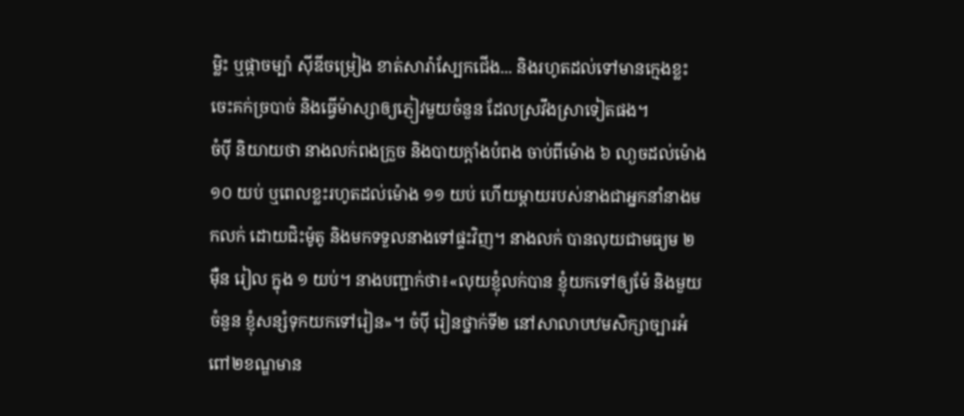ម្លិះ ឬផ្កាចម្ប៉ា ស៊ីឌីចម្រៀង ខាត់សារ៉ាស្បែកជើង... និងរហូតដល់ទៅមានក្មេងខ្លះ ចេះគក់ច្របាច់ និងធ្វើម៉ាស្សាឲ្យភ្ញៀវមួយចំនួន ដែលស្រវឹងស្រាទៀតផង។
ចំប៉ី និយាយថា នាងលក់ពងក្រួច និងបាយក្តាំងបំពង ចាប់ពីម៉ោង ៦ លា្ងចដល់ម៉ោង ១០ យប់ ឬពេលខ្លះរហូតដល់ម៉ោង ១១ យប់ ហើយម្តាយរបស់នាងជាអ្នកនាំនាងមកលក់ ដោយជិះម៉ូតូ និងមកទទួលនាងទៅផ្ទះវិញ។ នាងលក់ បានលុយជាមធ្យម ២ ម៉ឺន រៀល ក្នុង ១ យប់។ នាងបញ្ជាក់ថា៖«លុយខ្ញុំលក់បាន ខ្ញុំយកទៅឲ្យម៉ែ និងមួយចំនួន ខ្ញុំសន្សំទុកយកទៅរៀន»។ ចំប៉ី រៀនថ្នាក់ទី២ នៅសាលាបឋមសិក្សាច្បារអំពៅ២ខណ្ឌមាន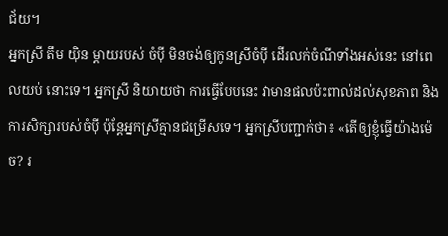ជ័យ។
អ្នកស្រី តឹម យ៉ិន ម្តាយរបស់ ចំប៉ី មិនចង់ឲ្យកូនស្រីចំប៉ី ដើរលក់ចំណីទាំងអស់នេះ នៅពេលយប់ នោះទេ។ អ្នកស្រី និយាយថា ការធ្វើបែបនេះ វាមានផលប៉ះពាល់ដល់សុខភាព និងការសិក្សារបស់ចំប៉ី ប៉ុន្តែអ្នកស្រីគ្មានជម្រើសទេ។ អ្នកស្រីបញ្ជាក់ថា៖ «តើឲ្យខ្ញុំធ្វើយ៉ាងម៉េច? រ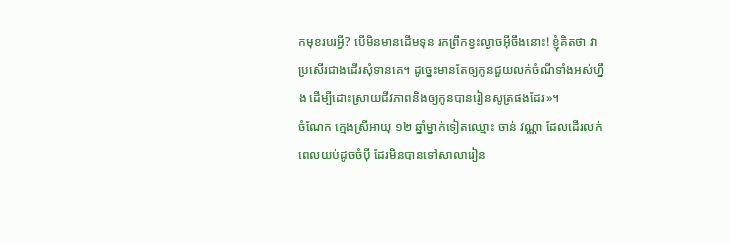កមុខរបរអី្វ? បើមិនមានដើមទុន រកព្រឹកខ្វះល្ងាចអ៊ីចឹងនោះ! ខ្ញុំគិតថា វាប្រសើរជាងដើរសុំទានគេ។ ដូច្នេះមានតែឲ្យកូនជួយលក់ចំណីទាំងអស់ហ្នឹង ដើម្បីដោះស្រាយជីវភាពនិងឲ្យកូនបានរៀនសូត្រផងដែរ»។
ចំណែក ក្មេងស្រីអាយុ ១២ ឆ្នាំម្នាក់ទៀតឈ្មោះ ចាន់ វណ្ណា ដែលដើរលក់ពេលយប់ដូចចំប៉ី ដែរមិនបានទៅសាលារៀន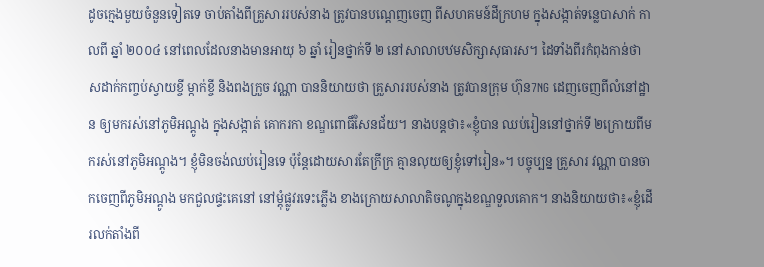ដូចក្មេងមួយចំនួនទៀតទេ ចាប់តាំងពីគ្រួសាររបស់នាង ត្រូវបានបណ្តេញចេញ ពីសហគមន៍ដីក្រហម ក្នុងសង្កាត់ទន្លេបាសាក់ កាលពី ឆ្នាំ ២០០៤ នៅពេលដែលនាងមានអាយុ ៦ ឆ្នាំ រៀនថ្នាក់ទី ២ នៅសាលាបឋមសិក្សាសុធារស។ ដៃទាំងពីរកំពុងកាន់ថាសដាក់កញ្ចប់ស្វាយខ្ចី ម្កាក់ខ្ចី និងពងក្រួច វណ្ណា បាននិយាយថា គ្រួសាររបស់នាង ត្រូវបានក្រុម ហ៊ុន7NG ដេញចេញពីលំនៅដ្ឋាន ឲ្យមករស់នៅភូមិអណ្តូង ក្នុងសង្កាត់ គោករកា ខណ្ឌពោធិ៍សែនជ័យ។ នាងបន្តថា៖«ខ្ញុំបាន ឈប់រៀននៅថ្នាក់ទី ២ក្រោយពីមករស់នៅភូមិអណ្តូង។ ខ្ញុំមិនចង់ឈប់រៀនទេ ប៉ុន្តែដោយសារតែក្រីក្រ គ្មានលុយឲ្យខ្ញុំទៅរៀន»។ បច្ចុប្បន្ន គ្រួសារ វណ្ណា បានចាកចេញពីភូមិអណ្តូង មកជួលផ្ទះគេនៅ នៅម្តុំផ្លូវរទេះភ្លើង ខាងក្រោយសាលាតិចណូក្នុងខណ្ឌទួលគោក។ នាងនិយាយថា៖«ខ្ញុំដើរលក់តាំងពី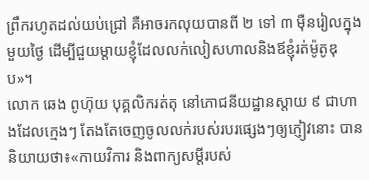ព្រឹករហូតដល់យប់ជ្រៅ គឺអាចរកលុយបានពី ២ ទៅ ៣ ម៉ឺនរៀលក្នុងមួយថ្ងៃ ដើម្បីជួយម្តាយខ្ញុំដែលលក់លៀសហាលនិងឪខ្ញុំរត់ម៉ូតូឌុប»។
លោក ឆេង ពូហ៊ុយ បុគ្គលិករត់តុ នៅភោជនីយដ្ឋានស្តាយ ៩ ជាហាងដែលក្មេងៗ តែងតែចេញចូលលក់របស់របរផ្សេងៗឲ្យភ្ញៀវនោះ បាននិយាយថា៖«កាយវិការ និងពាក្យសម្តីរបស់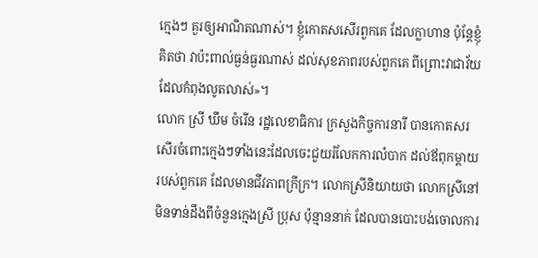ក្មេងៗ គួរឲ្យអាណិតណាស់។ ខ្ញុំកោតសសើរពួកគេ ដែលក្លាហាន ប៉ុន្តែខ្ញុំគិតថា វាប៉ះពាល់ធ្ងន់ធ្ងរណាស់ ដល់សុខភាពរបស់ពួកគេ ពីព្រោះវាជាវ័យ ដែលកំពុងលូតលាស់»។
លោក ស្រី ឃឹម ចំរើន រដ្ឋលេខាធិការ ក្រសួងកិច្ចការនារី បានកោតសរសើរចំពោះក្មេងៗទាំងនេះដែលចេះជួយរំលែកការលំបាក ដល់ឪពុកម្តាយ របស់ពួកគេ ដែលមានជីវភាពក្រីក្រ។ លោកស្រីនិយាយថា លោកស្រីនៅមិនទាន់ដឹងពីចំនួនក្មេងស្រី ប្រុស ប៉ុន្មាននាក់ ដែលបានបោះបង់ចោលការ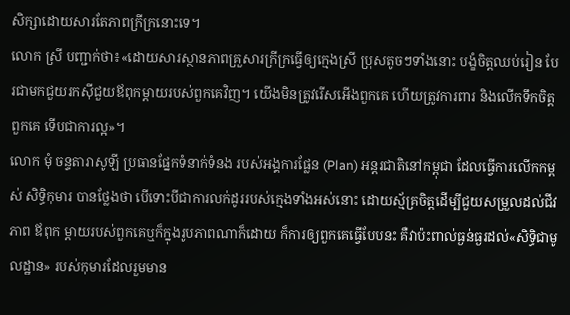សិក្សាដោយសារតែភាពក្រីក្រនោះទេ។
លោក ស្រី បញ្ជាក់ថា៖«ដោយសារស្ថានភាពគ្រួសារក្រីក្រធ្វើឲ្យក្មេងស្រី ប្រុសតូចៗទាំងនោះ បង្ខំចិត្តឈប់រៀន បែរជាមកជួយរកស៊ីជួយឪពុកម្តាយរបស់ពួកគេវិញ។ យើងមិនត្រូវរើសអើងពួកគេ ហើយត្រូវការពារ និងលើកទឹកចិត្តពួកគេ ទើបជាការល្អ»។
លោក មុំ ចន្ទតារាសូឡី ប្រធានផ្នែកទំនាក់ទំនង របស់អង្គការផ្លែន (Plan) អន្តរជាតិនៅកម្ពុជា ដែលធ្វើការលើកកម្ពស់ សិទ្ធិកុមារ បានថ្លែងថា បើទោះបីជាការលក់ដូររបស់ក្មេងទាំងអស់នោះ ដោយស្ម័គ្រចិត្តដើម្បីជួយសម្រួលដល់ជីវភាព ឪពុក ម្តាយរបស់ពួកគេឬក៏ក្នុងរូបភាពណាក៏ដោយ ក៏ការឲ្យពួកគេធ្វើបែបនះ គឺវាប៉ះពាល់ធ្ងន់ធ្ងរដល់«សិទ្ធិជាមូលដ្ឋាន» របស់កុមារដែលរួមមាន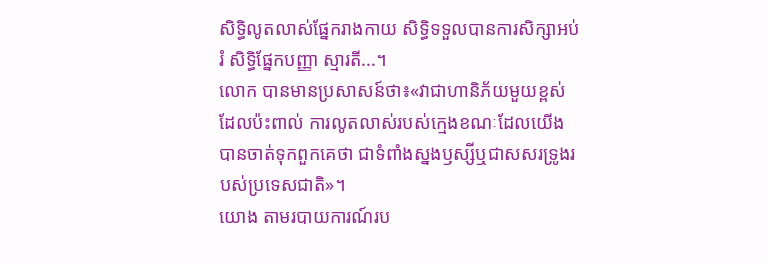សិទ្ធិលូតលាស់ផ្នែករាងកាយ សិទ្ធិទទួលបានការសិក្សាអប់រំ សិទ្ធិផ្នែកបញ្ញា ស្មារតី...។
លោក បានមានប្រសាសន៍ថា៖«វាជាហានិភ័យមួយខ្ពស់ដែលប៉ះពាល់ ការលូតលាស់របស់ក្មេងខណៈដែលយើងបានចាត់ទុកពួកគេថា ជាទំពាំងស្នងឫស្សីឬជាសសរទ្រូងរបស់ប្រទេសជាតិ»។
យោង តាមរបាយការណ៍រប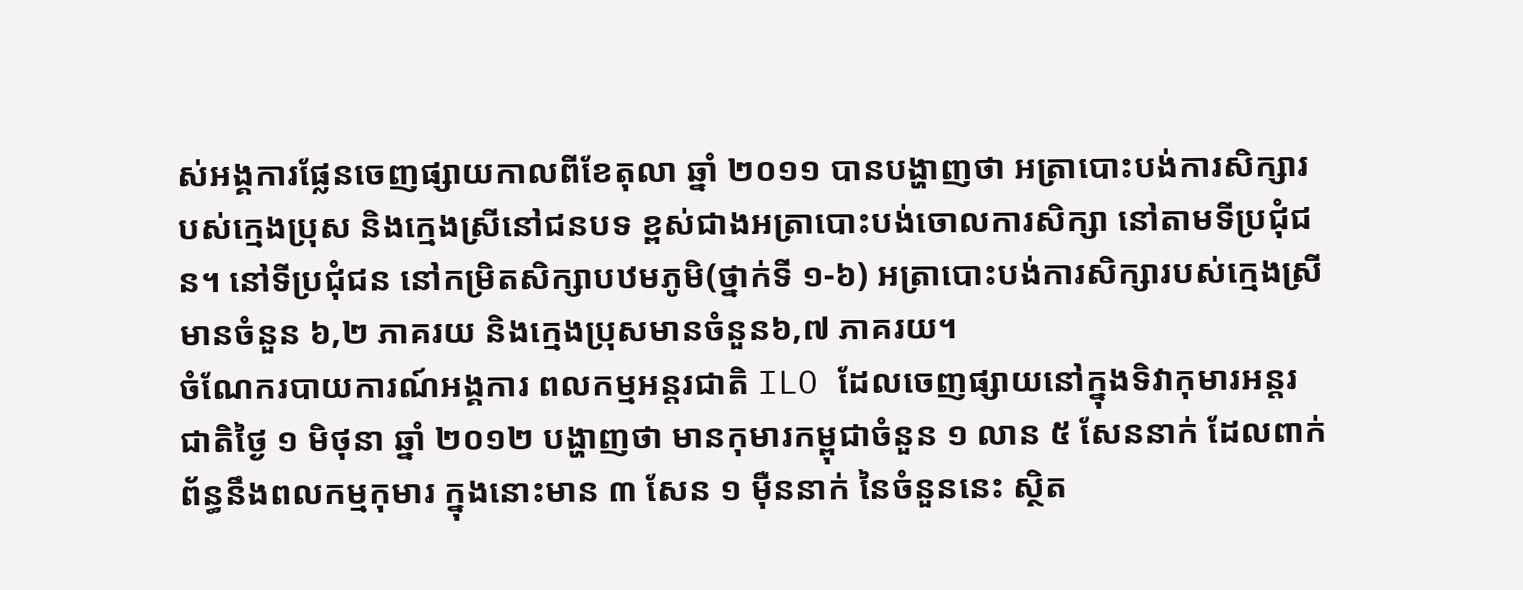ស់អង្គការផ្លែនចេញផ្សាយកាលពីខែតុលា ឆ្នាំ ២០១១ បានបង្ហាញថា អត្រាបោះបង់ការសិក្សារបស់ក្មេងប្រុស និងក្មេងស្រីនៅជនបទ ខ្ពស់ជាងអត្រាបោះបង់ចោលការសិក្សា នៅតាមទីប្រជុំជន។ នៅទីប្រជុំជន នៅកម្រិតសិក្សាបឋមភូមិ(ថ្នាក់ទី ១-៦) អត្រាបោះបង់ការសិក្សារបស់ក្មេងស្រីមានចំនួន ៦,២ ភាគរយ និងក្មេងប្រុសមានចំនួន៦,៧ ភាគរយ។
ចំណែករបាយការណ៍អង្គការ ពលកម្មអន្តរជាតិ ILO ដែលចេញផ្សាយនៅក្នុងទិវាកុមារអន្តរជាតិថ្ងៃ ១ មិថុនា ឆ្នាំ ២០១២ បង្ហាញថា មានកុមារកម្ពុជាចំនួន ១ លាន ៥ សែននាក់ ដែលពាក់ព័ន្ធនឹងពលកម្មកុមារ ក្នុងនោះមាន ៣ សែន ១ ម៉ឺននាក់ នៃចំនួននេះ ស្ថិត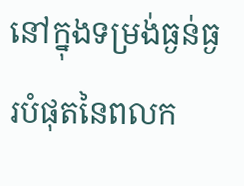នៅក្នុងទម្រង់ធ្ងន់ធ្ងរបំផុតនៃពលក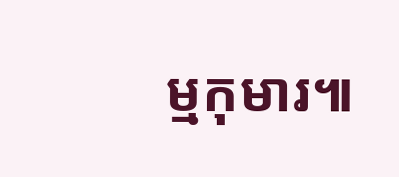ម្មកុមារ៕